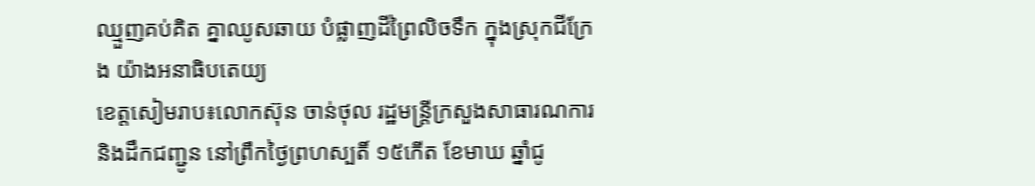ឈ្មួញគប់គិត គ្នាឈូសឆាយ បំផ្លាញដីព្រៃលិចទឹក ក្នុងស្រុកជីក្រែង យ៉ាងអនាធិបតេយ្យ
ខេត្តសៀមរាប៖លោកស៊ុន ចាន់ថុល រដ្ឋមន្ត្រីក្រសួងសាធារណការ និងដឹកជញ្ជូន នៅព្រឹកថ្ងៃព្រហស្បតិ៍ ១៥កើត ខែមាឃ ឆ្នាំជូ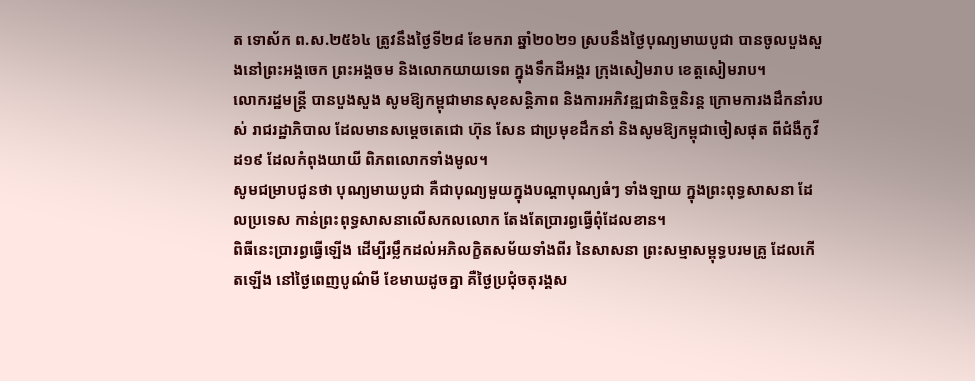ត ទោស័ក ព.ស.២៥៦៤ ត្រូវនឹងថ្ងៃទី២៨ ខែមករា ឆ្នាំ២០២១ ស្របនឹងថ្ងៃបុណ្យមាឃបូជា បានចូលបួងសួងនៅព្រះអង្គចេក ព្រះអង្គចម និងលោកយាយទេព ក្នុងទឹកដីអង្គរ ក្រុងសៀមរាប ខេត្តសៀមរាប។
លោករដ្ឋមន្ត្រី បានបួងសួង សូមឱ្យកម្ពុជាមានសុខសន្តិភាព និងការអភិវឌ្ឍជានិច្ចនិរន្ត ក្រោមការងដឹកនាំរបស់ រាជរដ្ឋាភិបាល ដែលមានសម្តេចតេជោ ហ៊ុន សែន ជាប្រមុខដឹកនាំ និងសូមឱ្យកម្ពុជាចៀសផុត ពីជំងឺកូវីដ១៩ ដែលកំពុងយាយី ពិភពលោកទាំងមូល។
សូមជម្រាបជូនថា បុណ្យមាឃបូជា គឺជាបុណ្យមួយក្នុងបណ្ដាបុណ្យធំៗ ទាំងឡាយ ក្នុងព្រះពុទ្ធសាសនា ដែលប្រទេស កាន់ព្រះពុទ្ធសាសនាលើសកលលោក តែងតែប្រារព្ធធ្វើពុំដែលខាន។
ពិធីនេះប្រារព្ធធ្វើឡើង ដើម្បីរម្លឹកដល់អភិលក្ខិតសម័យទាំងពីរ នៃសាសនា ព្រះសម្មាសម្ពុទ្ធបរមគ្រូ ដែលកើតឡើង នៅថ្ងៃពេញបូណ៌មី ខែមាឃដូចគ្នា គឺថ្ងៃប្រជុំចតុរង្គស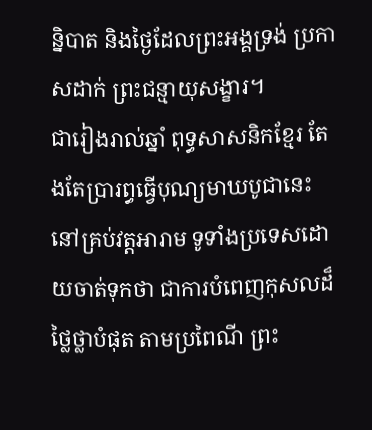ន្និបាត និងថ្ងៃដែលព្រះអង្គទ្រង់ ប្រកាសដាក់ ព្រះជន្មាយុសង្ខារ។
ជារៀងរាល់ឆ្នាំ ពុទ្ធសាសនិកខ្មែរ តែងតែប្រារព្ធធ្វើបុណ្យមាឃបូជានេះ នៅគ្រប់វត្តអារាម ទូទាំងប្រទេសដោយចាត់ទុកថា ជាការបំពេញកុសលដ៏ថ្លៃថ្លាបំផុត តាមប្រពៃណី ព្រះ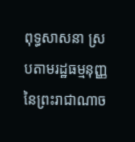ពុទ្ធសាសនា ស្របតាមរដ្ឋធម្មនុញ្ញ នៃព្រះរាជាណាច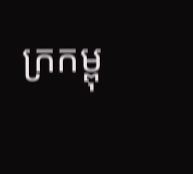ក្រកម្ពុ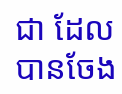ជា ដែលបានចែង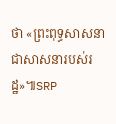ថា «ព្រះពុទ្ធសាសនា ជាសាសនារបស់រដ្ឋ»៕SRP